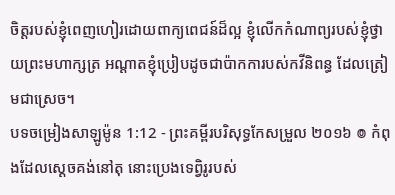ចិត្តរបស់ខ្ញុំពេញហៀរដោយពាក្យពេជន៍ដ៏ល្អ ខ្ញុំលើកកំណាព្យរបស់ខ្ញុំថ្វាយព្រះមហាក្សត្រ អណ្ដាតខ្ញុំប្រៀបដូចជាប៉ាកការបស់កវីនិពន្ធ ដែលត្រៀមជាស្រេច។
បទចម្រៀងសាឡូម៉ូន 1:12 - ព្រះគម្ពីរបរិសុទ្ធកែសម្រួល ២០១៦ ៙ កំពុងដែលស្ដេចគង់នៅតុ នោះប្រេងទេព្វិរូរបស់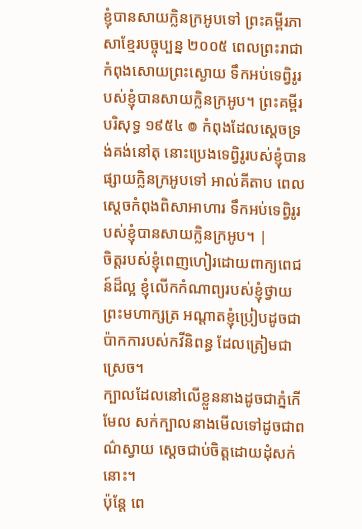ខ្ញុំបានសាយក្លិនក្រអូបទៅ ព្រះគម្ពីរភាសាខ្មែរបច្ចុប្បន្ន ២០០៥ ពេលព្រះរាជាកំពុងសោយព្រះស្ងោយ ទឹកអប់ទេព្វិរូរបស់ខ្ញុំបានសាយក្លិនក្រអូប។ ព្រះគម្ពីរបរិសុទ្ធ ១៩៥៤ ៙ កំពុងដែលស្តេចទ្រង់គង់នៅតុ នោះប្រេងទេព្វិរូរបស់ខ្ញុំបានផ្សាយក្លិនក្រអូបទៅ អាល់គីតាប ពេលស្តេចកំពុងពិសាអាហារ ទឹកអប់ទេព្វិរូរបស់ខ្ញុំបានសាយក្លិនក្រអូប។ |
ចិត្តរបស់ខ្ញុំពេញហៀរដោយពាក្យពេជន៍ដ៏ល្អ ខ្ញុំលើកកំណាព្យរបស់ខ្ញុំថ្វាយព្រះមហាក្សត្រ អណ្ដាតខ្ញុំប្រៀបដូចជាប៉ាកការបស់កវីនិពន្ធ ដែលត្រៀមជាស្រេច។
ក្បាលដែលនៅលើខ្លួននាងដូចជាភ្នំកើមែល សក់ក្បាលនាងមើលទៅដូចជាពណ៌ស្វាយ ស្ដេចជាប់ចិត្តដោយដុំសក់នោះ។
ប៉ុន្តែ ពេ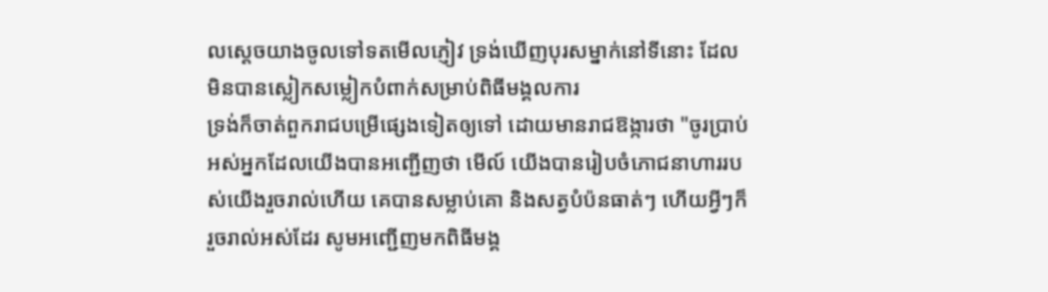លស្តេចយាងចូលទៅទតមើលភ្ញៀវ ទ្រង់ឃើញបុរសម្នាក់នៅទីនោះ ដែលមិនបានស្លៀកសម្លៀកបំពាក់សម្រាប់ពិធីមង្គលការ
ទ្រង់ក៏ចាត់ពួករាជបម្រើផ្សេងទៀតឲ្យទៅ ដោយមានរាជឱង្ការថា "ចូរប្រាប់អស់អ្នកដែលយើងបានអញ្ជើញថា មើល៍ យើងបានរៀបចំភោជនាហាររបស់យើងរួចរាល់ហើយ គេបានសម្លាប់គោ និងសត្វបំប៉នធាត់ៗ ហើយអ្វីៗក៏រួចរាល់អស់ដែរ សូមអញ្ជើញមកពិធីមង្គ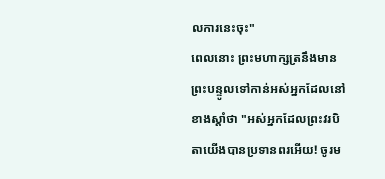លការនេះចុះ"
ពេលនោះ ព្រះមហាក្សត្រនឹងមានព្រះបន្ទូលទៅកាន់អស់អ្នកដែលនៅខាងស្តាំថា "អស់អ្នកដែលព្រះវរបិតាយើងបានប្រទានពរអើយ! ចូរម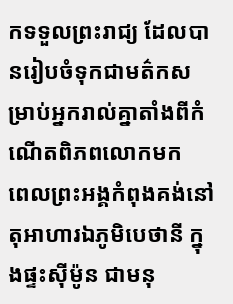កទទួលព្រះរាជ្យ ដែលបានរៀបចំទុកជាមត៌កសម្រាប់អ្នករាល់គ្នាតាំងពីកំណើតពិភពលោកមក
ពេលព្រះអង្គកំពុងគង់នៅតុអាហារឯភូមិបេថានី ក្នុងផ្ទះស៊ីម៉ូន ជាមនុ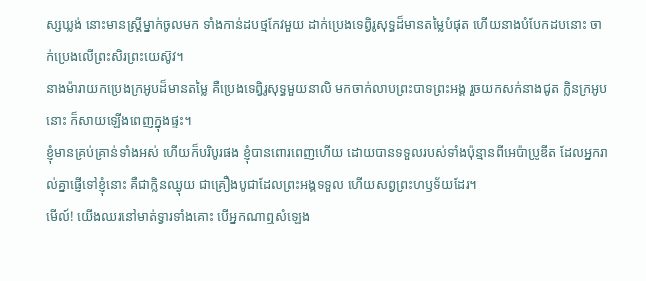ស្សឃ្លង់ នោះមានស្ត្រីម្នាក់ចូលមក ទាំងកាន់ដបថ្មកែវមួយ ដាក់ប្រេងទេព្វិរូសុទ្ធដ៏មានតម្លៃបំផុត ហើយនាងបំបែកដបនោះ ចាក់ប្រេងលើព្រះសិរព្រះយេស៊ូវ។
នាងម៉ារាយកប្រេងក្រអូបដ៏មានតម្លៃ គឺប្រេងទេព្វិរូសុទ្ធមួយនាលិ មកចាក់លាបព្រះបាទព្រះអង្គ រួចយកសក់នាងជូត ក្លិនក្រអូបនោះ ក៏សាយឡើងពេញក្នុងផ្ទះ។
ខ្ញុំមានគ្រប់គ្រាន់ទាំងអស់ ហើយក៏បរិបូរផង ខ្ញុំបានពោរពេញហើយ ដោយបានទទួលរបស់ទាំងប៉ុន្មានពីអេប៉ាប្រូឌីត ដែលអ្នករាល់គ្នាផ្ញើទៅខ្ញុំនោះ គឺជាក្លិនឈ្ងុយ ជាគ្រឿងបូជាដែលព្រះអង្គទទួល ហើយសព្វព្រះហឫទ័យដែរ។
មើល៍! យើងឈរនៅមាត់ទ្វារទាំងគោះ បើអ្នកណាឮសំឡេង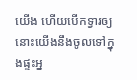យើង ហើយបើកទ្វារឲ្យ នោះយើងនឹងចូលទៅក្នុងផ្ទះអ្ន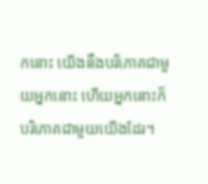កនោះ យើងនឹងបរិភោគជាមួយអ្នកនោះ ហើយអ្នកនោះក៏បរិភោគជាមួយយើងដែរ។